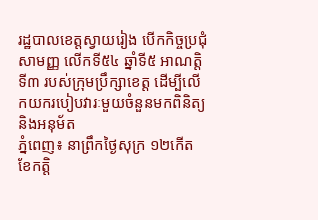រដ្ឋបាលខេត្តស្វាយរៀង បើកកិច្ចប្រជុំសាមញ្ញ លើកទី៥៤ ឆ្នាំទី៥ អាណត្តិទី៣ របស់ក្រុមប្រឹក្សាខេត្ត ដើម្បីលើកយករបៀបវារៈមួយចំនួនមកពិនិត្យ និងអនុម័ត
ភ្នំពេញ៖ នាព្រឹកថ្ងៃសុក្រ ១២កើត ខែកត្តិ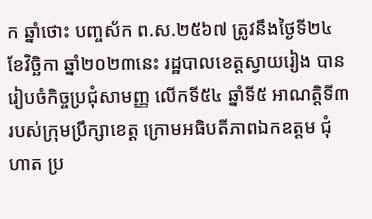ក ឆ្នាំថោះ បញ្ចស័ក ព.ស.២៥៦៧ ត្រូវនឹងថ្ងៃទី២៤ ខែវិច្ឆិកា ឆ្នាំ២០២៣នេះ រដ្ឋបាលខេត្តស្វាយរៀង បានរៀបចំកិច្ចប្រជុំសាមញ្ញ លើកទី៥៤ ឆ្នាំទី៥ អាណត្តិទី៣ របស់ក្រុមប្រឹក្សាខេត្ត ក្រោមអធិបតីភាពឯកឧត្តម ជុំ ហាត ប្រ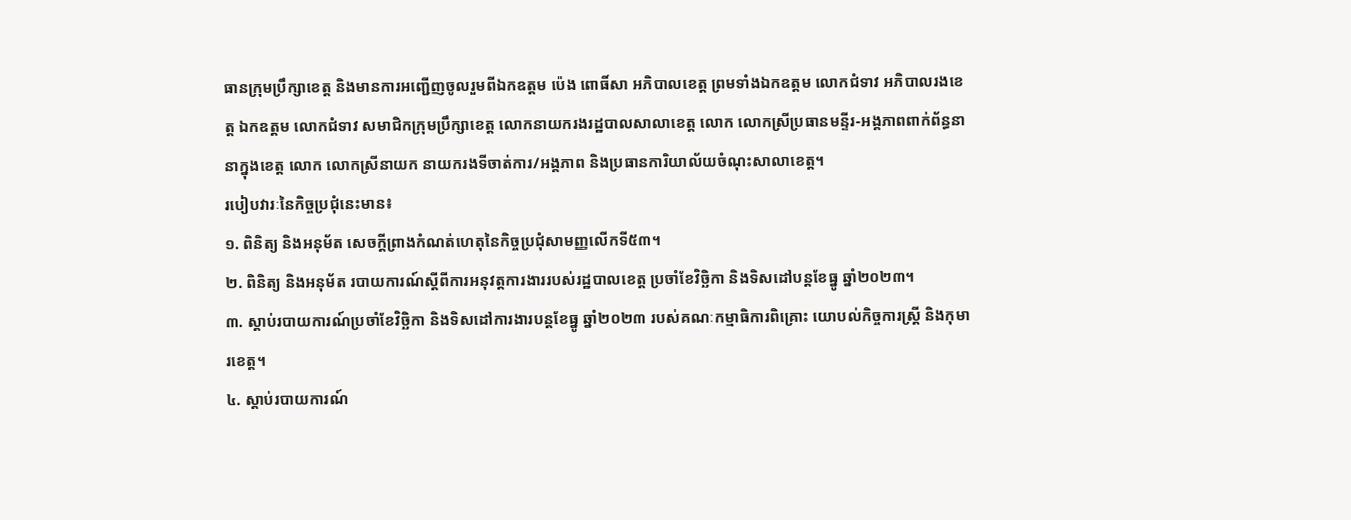ធានក្រុមប្រឹក្សាខេត្ត និងមានការអញ្ជេីញចូលរួមពីឯកឧត្តម ប៉េង ពោធិ៍សា អភិបាលខេត្ត ព្រមទាំងឯកឧត្តម លោកជំទាវ អភិបាលរងខេត្ត ឯកឧត្ដម លោកជំទាវ សមាជិកក្រុមប្រឹក្សាខេត្ត លោកនាយករងរដ្ឋបាលសាលាខេត្ត លោក លោកស្រីប្រធានមន្ទីរ-អង្គភាពពាក់ព័ន្ធនានាក្នុងខេត្ត លោក លោកស្រីនាយក នាយករងទីចាត់ការ/អង្គភាព និងប្រធានការិយាល័យចំណុះសាលាខេត្ត។
របៀបវារៈនៃកិច្ចប្រជុំនេះមាន៖
១. ពិនិត្យ និងអនុម័ត សេចក្តីព្រាងកំណត់ហេតុនៃកិច្ចប្រជុំសាមញ្ញលើកទី៥៣។
២. ពិនិត្យ និងអនុម័ត របាយការណ៍ស្តីពីការអនុវត្តការងាររបស់រដ្ឋបាលខេត្ត ប្រចាំខែវិច្ឆិកា និងទិសដៅបន្តខែធ្នូ ឆ្នាំ២០២៣។
៣. ស្តាប់របាយការណ៍ប្រចាំខែវិច្ឆិកា និងទិសដៅការងារបន្តខែធ្នូ ឆ្នាំ២០២៣ របស់គណៈកម្មាធិការពិគ្រោះ យោបល់កិច្ចការស្រ្តី និងកុមារខេត្ត។
៤. ស្តាប់របាយការណ៍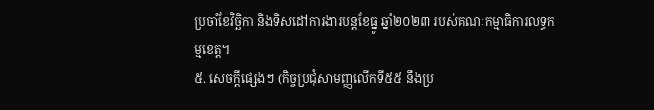ប្រចាំខែវិច្ឆិកា និងទិសដៅការងារបន្តខែធ្នូ ឆ្នាំ២០២៣ របស់គណៈកម្មាធិការលទ្ធកម្មខេត្ត។
៥. សេចក្តីផ្សេងៗ (កិច្ចប្រជុំសាមញ្ញលើកទី៥៥ នឹងប្រ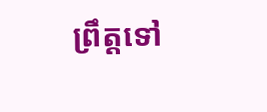ព្រឹត្តទៅ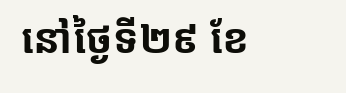នៅថ្ងៃទី២៩ ខែ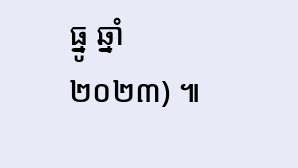ធ្នូ ឆ្នាំ២០២៣) ៕